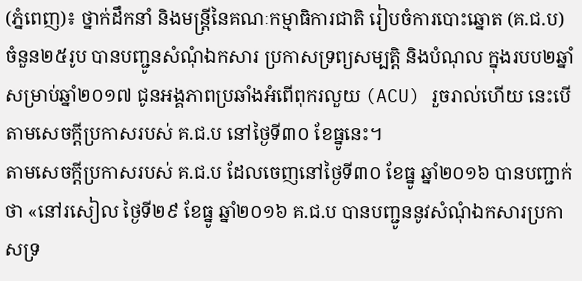(ភ្នំពេញ)៖ ថ្នាក់ដឹកនាំ និងមន្រ្តីនៃគណៈកម្មាធិការជាតិ រៀបចំការបោះឆ្នោត (គ.ជ.ប) ចំនួន២៥រូប បានបញ្ជូនសំណុំឯកសារ ប្រកាសទ្រព្យសម្បត្តិ និងបំណុល ក្នុងរបប២ឆ្នាំ សម្រាប់ឆ្នាំ២០១៧ ជូនអង្គភាពប្រឆាំងអំពើពុករលួយ (ACU) រួចរាល់ហើយ នេះបើតាមសេចក្ដីប្រកាសរបស់ គ.ជ.ប នៅថ្ងៃទី៣០ ខែធ្នូនេះ។
តាមសេចក្ដីប្រកាសរបស់ គ.ជ.ប ដែលចេញនៅថ្ងៃទី៣០ ខែធ្នូ ឆ្នាំ២០១៦ បានបញ្ជាក់ថា «នៅរសៀល ថ្ងៃទី២៩ ខែធ្នូ ឆ្នាំ២០១៦ គ.ជ.ប បានបញ្ជូននូវសំណុំឯកសារប្រកាសទ្រ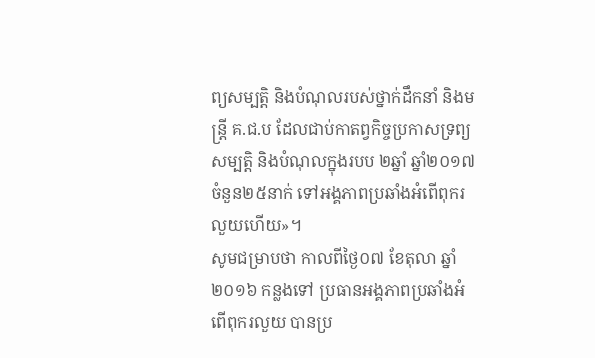ព្យសម្បត្តិ និងបំណុលរបស់ថ្នាក់ដឹកនាំ និងមន្រ្តី គ.ជ.ប ដែលជាប់កាតព្វកិច្ចប្រកាសទ្រព្យសម្បត្តិ និងបំណុលក្នុងរបប ២ឆ្នាំ ឆ្នាំ២០១៧ ចំនួន២៥នាក់ ទៅអង្គភាពប្រឆាំងអំពើពុករលួយហើយ»។
សូមជម្រាបថា កាលពីថ្ងៃ០៧ ខែតុលា ឆ្នាំ២០១៦ កន្លងទៅ ប្រធានអង្គភាពប្រឆាំងអំពើពុករលួយ បានប្រ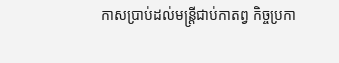កាសប្រាប់ដល់មន្ត្រីជាប់កាតព្វ កិច្ចប្រកា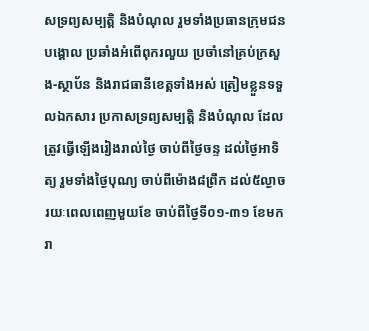សទ្រព្យសម្បត្តិ និងបំណុល រួមទាំងប្រធានក្រុមជនបង្គោល ប្រឆាំងអំពើពុករលួយ ប្រចាំនៅគ្រប់ក្រសួង-ស្ថាប័ន និងរាជធានីខេត្តទាំងអស់ ត្រៀមខ្លួនទទួលឯកសារ ប្រកាសទ្រព្យសម្បត្តិ និងបំណុល ដែលត្រូវធ្វើឡើងរៀងរាល់ថ្ងៃ ចាប់ពីថ្ងៃចន្ទ ដល់ថ្ងៃអាទិត្យ រួមទាំងថ្ងៃបុណ្យ ចាប់ពីម៉ោង៨ព្រឹក ដល់៥ល្ងាច រយៈពេលពេញមួយខែ ចាប់ពីថ្ងៃទី០១-៣១ ខែមករា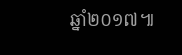ឆ្នាំ២០១៧៕